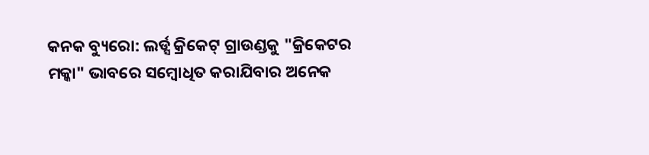କନକ ବ୍ୟୁରୋ: ଲର୍ଡ୍ସ କ୍ରିକେଟ୍ ଗ୍ରାଉଣ୍ଡକୁ "କ୍ରିକେଟର ମକ୍କା" ଭାବରେ ସମ୍ବୋଧିତ କରାଯିବାର ଅନେକ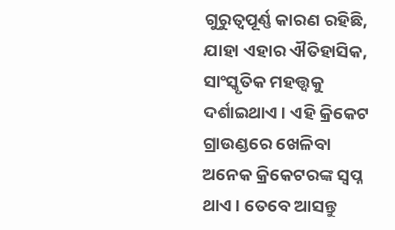ଗୁରୁତ୍ୱପୂର୍ଣ୍ଣ କାରଣ ରହିଛି, ଯାହା ଏହାର ଐତିହାସିକ, ସାଂସ୍କୃତିକ ମହତ୍ତ୍ୱକୁ ଦର୍ଶାଇଥାଏ । ଏହି କ୍ରିକେଟ ଗ୍ରାଉଣ୍ଡରେ ଖେଳିବା ଅନେକ କ୍ରିକେଟରଙ୍କ ସ୍ୱପ୍ନ ଥାଏ । ତେବେ ଆସନ୍ତୁ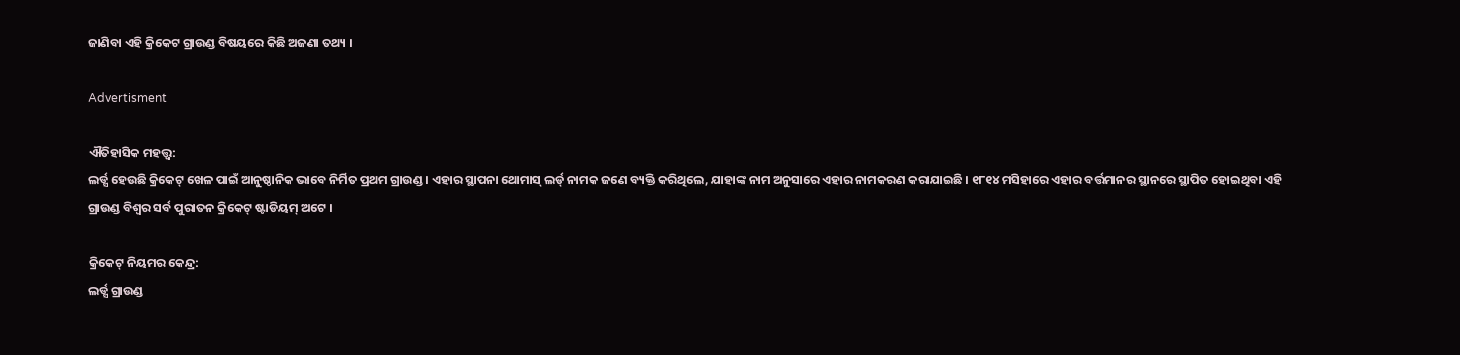ଜାଣିବା ଏହି କ୍ରିକେଟ ଗ୍ରାଉଣ୍ଡ ବିଷୟରେ କିଛି ଅଜଣା ତଥ୍ୟ ।

Advertisment

ଐତିହାସିକ ମହତ୍ତ୍ୱ:
ଲର୍ଡ୍ସ ହେଉଛି କ୍ରିକେଟ୍ ଖେଳ ପାଇଁ ଆନୁଷ୍ଠାନିକ ଭାବେ ନିର୍ମିତ ପ୍ରଥମ ଗ୍ରାଉଣ୍ଡ । ଏହାର ସ୍ଥାପନା ଥୋମାସ୍ ଲର୍ଡ୍ ନାମକ ଜଣେ ବ୍ୟକ୍ତି କରିଥିଲେ, ଯାହାଙ୍କ ନାମ ଅନୁସାରେ ଏହାର ନାମକରଣ କରାଯାଇଛି । ୧୮୧୪ ମସିହାରେ ଏହାର ବର୍ତ୍ତମାନର ସ୍ଥାନରେ ସ୍ଥାପିତ ହୋଇଥିବା ଏହି ଗ୍ରାଉଣ୍ଡ ବିଶ୍ୱର ସର୍ବ ପୁରାତନ କ୍ରିକେଟ୍ ଷ୍ଟାଡିୟମ୍ ଅଟେ ।

କ୍ରିକେଟ୍ ନିୟମର କେନ୍ଦ୍ର:
ଲର୍ଡ୍ସ ଗ୍ରାଉଣ୍ଡ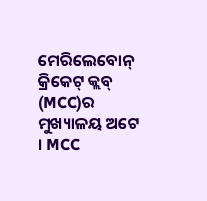ମେରିଲେବୋନ୍ କ୍ରିକେଟ୍ କ୍ଲବ୍ (MCC)ର ମୁଖ୍ୟାଳୟ ଅଟେ । MCC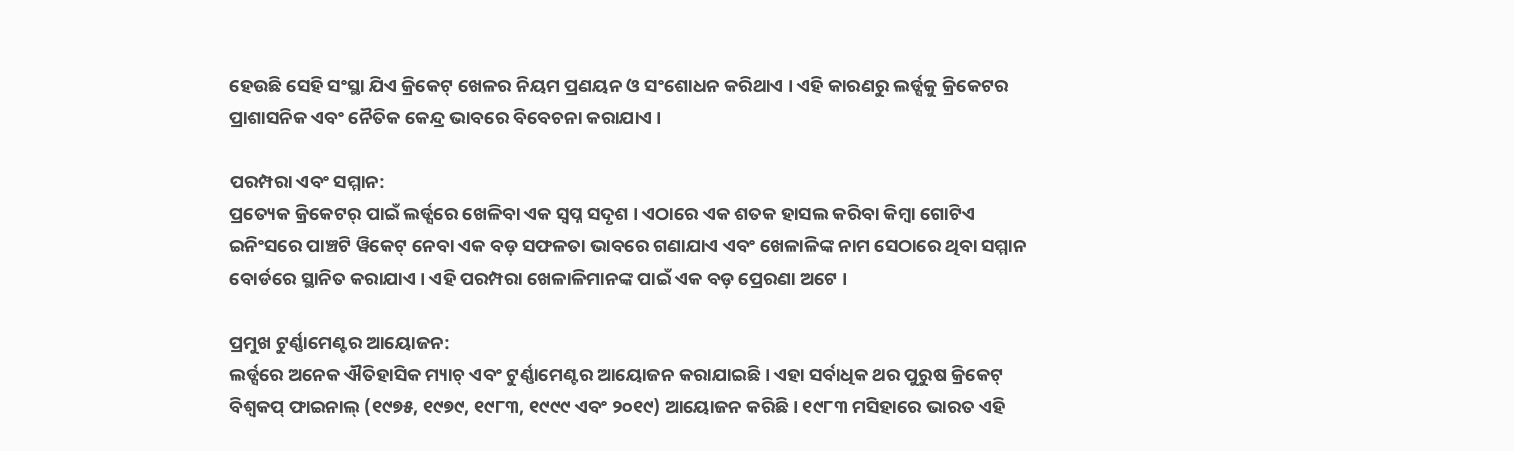ହେଉଛି ସେହି ସଂସ୍ଥା ଯିଏ କ୍ରିକେଟ୍ ଖେଳର ନିୟମ ପ୍ରଣୟନ ଓ ସଂଶୋଧନ କରିଥାଏ । ଏହି କାରଣରୁ ଲର୍ଡ୍ସକୁ କ୍ରିକେଟର ପ୍ରାଶାସନିକ ଏବଂ ନୈତିକ କେନ୍ଦ୍ର ଭାବରେ ବିବେଚନା କରାଯାଏ ।

ପରମ୍ପରା ଏବଂ ସମ୍ମାନ:
ପ୍ରତ୍ୟେକ କ୍ରିକେଟର୍ ପାଇଁ ଲର୍ଡ୍ସରେ ଖେଳିବା ଏକ ସ୍ୱପ୍ନ ସଦୃଶ । ଏଠାରେ ଏକ ଶତକ ହାସଲ କରିବା କିମ୍ବା ଗୋଟିଏ ଇନିଂସରେ ପାଞ୍ଚଟି ୱିକେଟ୍ ନେବା ଏକ ବଡ଼ ସଫଳତା ଭାବରେ ଗଣାଯାଏ ଏବଂ ଖେଳାଳିଙ୍କ ନାମ ସେଠାରେ ଥିବା ସମ୍ମାନ ବୋର୍ଡରେ ସ୍ଥାନିତ କରାଯାଏ । ଏହି ପରମ୍ପରା ଖେଳାଳିମାନଙ୍କ ପାଇଁ ଏକ ବଡ଼ ପ୍ରେରଣା ଅଟେ ।

ପ୍ରମୁଖ ଟୁର୍ଣ୍ଣାମେଣ୍ଟର ଆୟୋଜନ:
ଲର୍ଡ୍ସରେ ଅନେକ ଐତିହାସିକ ମ୍ୟାଚ୍ ଏବଂ ଟୁର୍ଣ୍ଣାମେଣ୍ଟର ଆୟୋଜନ କରାଯାଇଛି । ଏହା ସର୍ବାଧିକ ଥର ପୁରୁଷ କ୍ରିକେଟ୍ ବିଶ୍ୱକପ୍ ଫାଇନାଲ୍ (୧୯୭୫, ୧୯୭୯, ୧୯୮୩, ୧୯୯୯ ଏବଂ ୨୦୧୯) ଆୟୋଜନ କରିଛି । ୧୯୮୩ ମସିହାରେ ଭାରତ ଏହି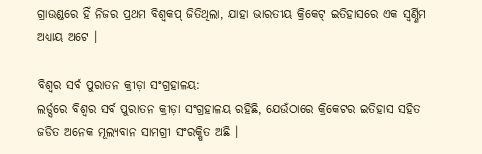ଗ୍ରାଉଣ୍ଡରେ ହିଁ ନିଜର ପ୍ରଥମ ବିଶ୍ୱକପ୍ ଜିତିଥିଲା, ଯାହା ଭାରତୀୟ କ୍ରିକେଟ୍ ଇତିହାସରେ ଏକ ସ୍ୱର୍ଣ୍ଣିମ ଅଧ୍ୟାୟ ଅଟେ ।

ବିଶ୍ୱର ସର୍ବ ପୁରାତନ କ୍ରୀଡ଼ା ସଂଗ୍ରହାଳୟ:
ଲର୍ଡ୍ସରେ ବିଶ୍ୱର ସର୍ବ ପୁରାତନ କ୍ରୀଡ଼ା ସଂଗ୍ରହାଳୟ ରହିଛି, ଯେଉଁଠାରେ କ୍ରିକେଟର ଇତିହାସ ସହିତ ଜଡିତ ଅନେକ ମୂଲ୍ୟବାନ ସାମଗ୍ରୀ ସଂରକ୍ଷିତ ଅଛି ।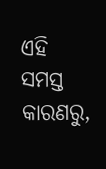ଏହି ସମସ୍ତ କାରଣରୁ,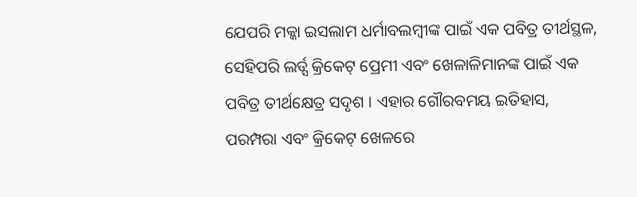ଯେପରି ମକ୍କା ଇସଲାମ ଧର୍ମାବଲମ୍ବୀଙ୍କ ପାଇଁ ଏକ ପବିତ୍ର ତୀର୍ଥସ୍ଥଳ, ସେହିପରି ଲର୍ଡ୍ସ କ୍ରିକେଟ୍ ପ୍ରେମୀ ଏବଂ ଖେଳାଳିମାନଙ୍କ ପାଇଁ ଏକ ପବିତ୍ର ତୀର୍ଥକ୍ଷେତ୍ର ସଦୃଶ । ଏହାର ଗୌରବମୟ ଇତିହାସ, ପରମ୍ପରା ଏବଂ କ୍ରିକେଟ୍ ଖେଳରେ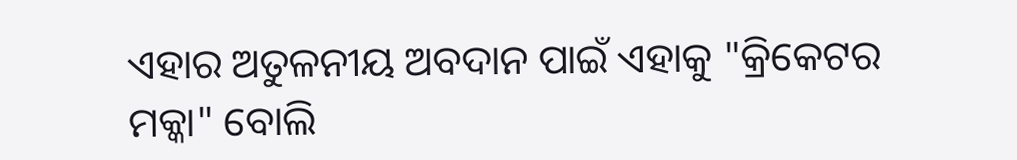ଏହାର ଅତୁଳନୀୟ ଅବଦାନ ପାଇଁ ଏହାକୁ "କ୍ରିକେଟର ମକ୍କା" ବୋଲି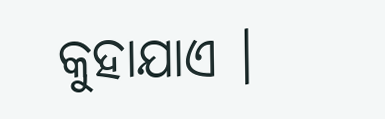କୁହାଯାଏ ।